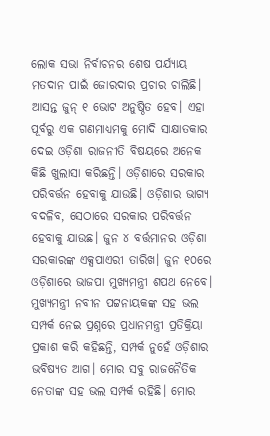ଲୋକ ସଭା ନିର୍ବାଚନର ଶେଷ ପର୍ଯ୍ୟାୟ ମତଦାନ ପାଇଁ ଜୋରଦାର ପ୍ରଚାର ଚାଲିଛି। ଆସନ୍ତ ଜୁନ୍ ୧ ଭୋଟ ଅନୁଷ୍ଠିତ ହେବ। ଏହା ପୂର୍ବରୁ ଏକ ଗଣମାଧ୍ୟମକୁ ମୋଦି ସାକ୍ଷାତକାର ଦେଇ ଓଡ଼ିଶା ରାଜନୀତି ବିଷୟରେ ଅନେକ କିଛି ଖୁଲାସା କରିଛନ୍ତି। ଓଡ଼ିଶାରେ ସରକାର ପରିବର୍ତ୍ତନ ହେବାକୁ ଯାଉଛି। ଓଡ଼ିଶାର ଭାଗ୍ୟ ବଦଳିବ, ସେଠାରେ ସରକାର ପରିବର୍ତ୍ତନ ହେବାକୁ ଯାଉଛ। ଜୁନ ୪ ବର୍ତ୍ତମାନର ଓଡ଼ିଶା ସରକାରଙ୍କ ଏକ୍ସପାଏରୀ ତାରିଖ। ଜୁନ ୧୦ରେ ଓଡ଼ିଶାରେ ଭାଜପା ମୁଖ୍ୟମନ୍ତ୍ରୀ ଶପଥ ନେବେ। ମୁଖ୍ୟମନ୍ତ୍ରୀ ନବୀନ ପଟ୍ଟନାୟକଙ୍କ ସହ ଭଲ ସମ୍ପର୍କ ନେଇ ପ୍ରଶ୍ନରେ ପ୍ରଧାନମନ୍ତ୍ରୀ ପ୍ରତିକ୍ରିୟା ପ୍ରକାଶ କରି କହିଛନ୍ତି, ସମ୍ପର୍କ ନୁହେଁ ଓଡ଼ିଶାର ଭବିଷ୍ୟତ ଆଗ। ମୋର ସବୁ ରାଜନୈତିକ ନେତାଙ୍କ ସହ ଭଲ ସମ୍ପର୍କ ରହିଛି। ମୋର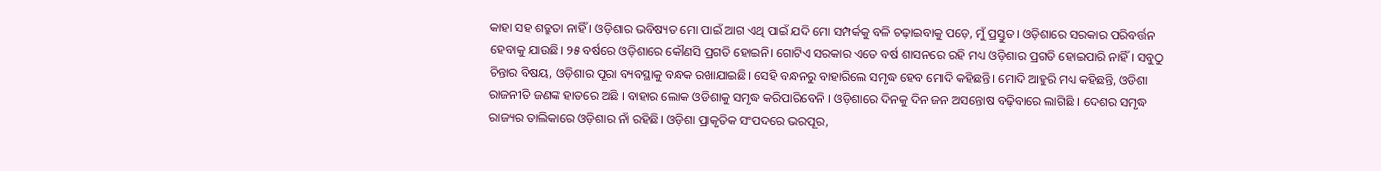କାହା ସହ ଶତ୍ରୁତା ନାହିଁ । ଓଡ଼ିଶାର ଭବିଷ୍ୟତ ମୋ ପାଇଁ ଆଗ ଏଥି ପାଇଁ ଯଦି ମୋ ସମ୍ପର୍କକୁ ବଳି ଚଢ଼ାଇବାକୁ ପଡ଼େ, ମୁଁ ପ୍ରସ୍ତୁତ। ଓଡ଼ିଶାରେ ସରକାର ପରିବର୍ତ୍ତନ ହେବାକୁ ଯାଉଛି। ୨୫ ବର୍ଷରେ ଓଡ଼ିଶାରେ କୌଣସି ପ୍ରଗତି ହୋଇନି। ଗୋଟିଏ ସରକାର ଏତେ ବର୍ଷ ଶାସନରେ ରହି ମଧ୍ୟ ଓଡ଼ିଶାର ପ୍ରଗତି ହୋଇପାରି ନାହିଁ । ସବୁଠୁ ଚିନ୍ତାର ବିଷୟ, ଓଡ଼ିଶାର ପୂରା ବ୍ୟବସ୍ଥାକୁ ବନ୍ଧକ ରଖାଯାଇଛି। ସେହି ବନ୍ଧନରୁ ବାହାରିଲେ ସମୃଦ୍ଧ ହେବ ମୋଦି କହିଛନ୍ତି। ମୋଦି ଆହୁରି ମଧ୍ୟ କହିଛନ୍ତି, ଓଡିଶା ରାଜନୀତି ଜଣଙ୍କ ହାତରେ ଅଛି । ବାହାର ଲୋକ ଓଡିଶାକୁ ସମୃଦ୍ଧ କରିପାରିବେନି । ଓଡ଼ିଶାରେ ଦିନକୁ ଦିନ ଜନ ଅସନ୍ତୋଷ ବଢ଼ିବାରେ ଲାଗିଛି । ଦେଶର ସମୃଦ୍ଧ ରାଜ୍ୟର ତାଲିକାରେ ଓଡ଼ିଶାର ନାଁ ରହିଛି। ଓଡ଼ିଶା ପ୍ରାକୃତିକ ସଂପଦରେ ଭରପୂର,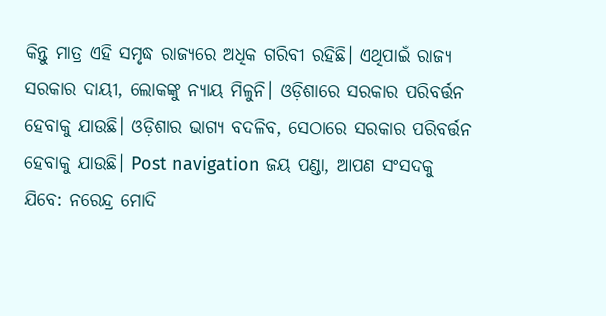କିନ୍ତୁ ମାତ୍ର ଏହି ସମୃଦ୍ଧ ରାଜ୍ୟରେ ଅଧିକ ଗରିବୀ ରହିଛି। ଏଥିପାଇଁ ରାଜ୍ୟ ସରକାର ଦାୟୀ, ଲୋକଙ୍କୁ ନ୍ୟାୟ ମିଳୁନି। ଓଡ଼ିଶାରେ ସରକାର ପରିବର୍ତ୍ତନ ହେବାକୁ ଯାଉଛି। ଓଡ଼ିଶାର ଭାଗ୍ୟ ବଦଳିବ, ସେଠାରେ ସରକାର ପରିବର୍ତ୍ତନ ହେବାକୁ ଯାଉଛି। Post navigation ଜୟ ପଣ୍ଡା, ଆପଣ ସଂସଦକୁ ଯିବେ: ନରେନ୍ଦ୍ର ମୋଦି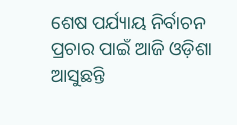ଶେଷ ପର୍ଯ୍ୟାୟ ନିର୍ବାଚନ ପ୍ରଚାର ପାଇଁ ଆଜି ଓଡ଼ିଶା ଆସୁଛନ୍ତି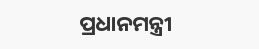ପ୍ରଧାନମନ୍ତ୍ରୀ